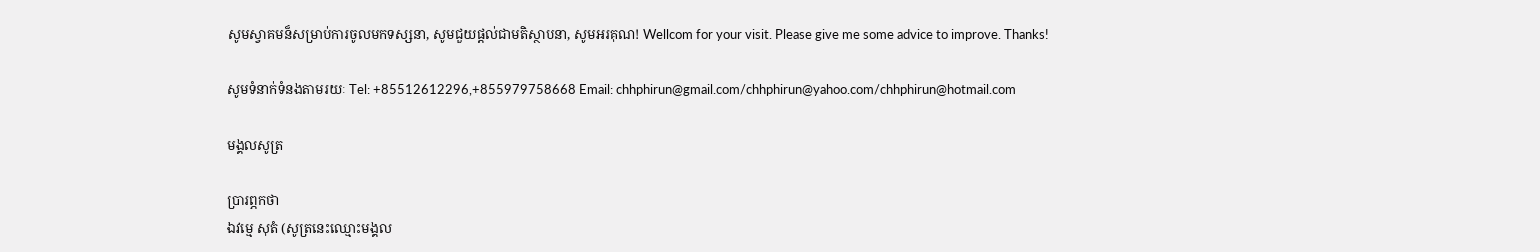សូមស្វាគមន៏សម្រាប់ការចូលមកទស្សនា, សូមជួយផ្តល់ជាមតិស្ថាបនា, សូមអរគុណ! Wellcom for your visit. Please give me some advice to improve. Thanks!

សូមទំនាក់ទំនងតាមរយៈ Tel: +85512612296,+855979758668 Email: chhphirun@gmail.com/chhphirun@yahoo.com/chhphirun@hotmail.com

មង្គលសូត្រ

ប្រារព្ភកថា
ឯវម្មេ សុតំ (សូត្រនេះឈ្មោះមង្គល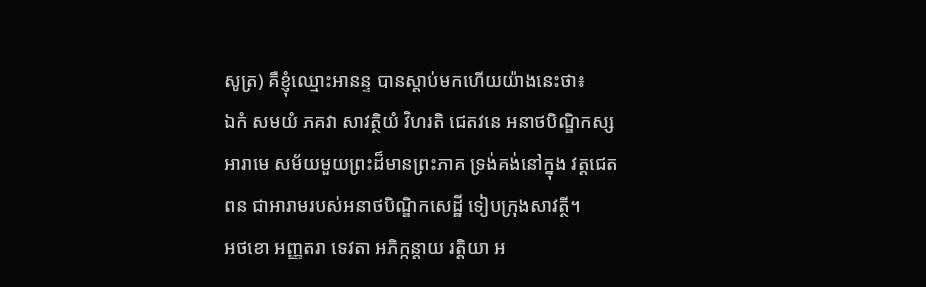សូត្រ) គឺខ្ញុំឈ្មោះអានន្ទ បានស្តាប់មកហើយយ៉ាងនេះថា៖
ឯកំ សមយំ ភគវា សាវត្ថិយំ វិហរតិ ជេតវនេ អនាថបិណ្ឌិកស្ស អារាមេ សម័យមួយព្រះដ៏មានព្រះភាគ ទ្រង់គង់នៅក្នុង វត្តជេតពន ជាអារាមរបស់អនាថបិណ្ឌិកសេដ្ឋី ទៀបក្រុងសាវត្ថី។
អថខោ អញ្ញតរា ទេវតា អភិក្កន្តាយ រត្តិយា អ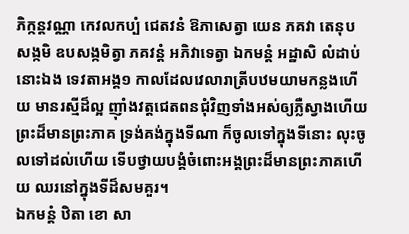ភិក្កន្តវណ្ណា កេវលកប្បំ ជេតវនំ ឱភាសេត្វា យេន ភគវា តេនុបសង្កមិ ឧបសង្កមិត្វា ភគវន្តំ អភិវាទេត្វា ឯកមន្តំ អដ្ឋាសិ លំដាប់នោះឯង ទេវតាអង្គ១ កាលដែលវេលារាត្រីបឋមយាមកន្លងហើយ មានរស្មីដ៏ល្អ ញ៉ាំងវត្តជេតពនជុំវិញទាំងអស់ឲ្យភ្លឺស្វាងហើយ ព្រះដ៏មានព្រះភាគ ទ្រង់គង់ក្នុងទីណា ក៏ចូលទៅក្នុងទីនោះ លុះចូលទៅដល់ហើយ ទើបថ្វាយបង្គំចំពោះអង្គព្រះដ៏មានព្រះភាគហើយ ឈរនៅក្នុងទីដ៏សមគួរ។
ឯកមន្តំ ឋិតា ខោ សា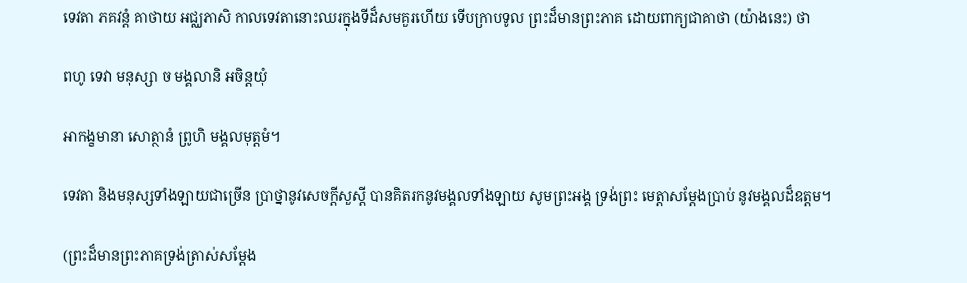ទេវតា ភគវន្តំ គាថាយ អជ្ឈភាសិ កាលទេវតានោះឈរក្នុងទីដ៏សមគួរហើយ ទើបក្រាបទូល ព្រះដ៏មានព្រះភាគ ដោយពាក្យជាគាថា (យ៉ាងនេះ) ថា

ពហូ ទេវា មនុស្សា ច មង្គលានិ អចិន្តយុំ

អាកង្ខមានា សោត្ថានំ ព្រូហិ មង្គលមុត្តមំ។

ទេវតា និងមនុស្សទាំងឡាយជាច្រើន ប្រាថ្នានូវសេចក្តីសួស្តី បានគិតរកនូវមង្គលទាំងឡាយ សូមព្រះអង្គ ទ្រង់ព្រះ មេត្តាសម្តែងប្រាប់ នូវមង្គលដ៏ឧត្តម។

(ព្រះដ៏មានព្រះភាគទ្រង់ត្រាស់សម្តែង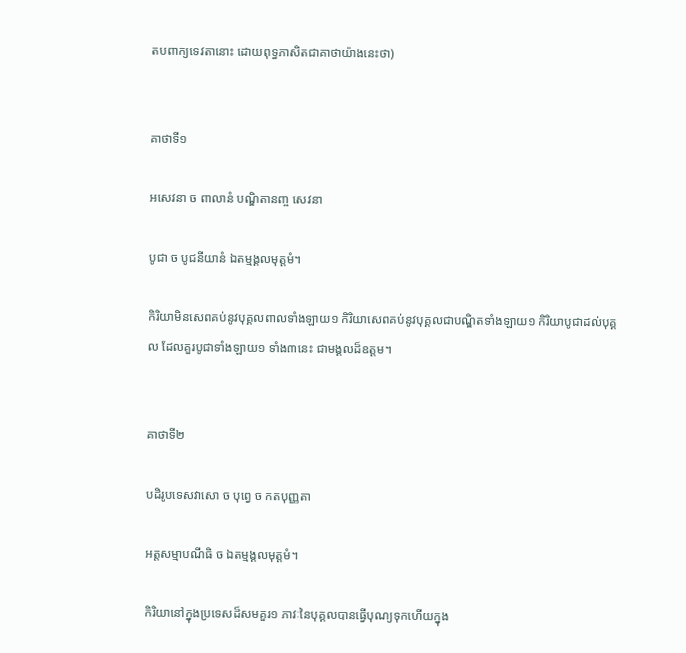តបពាក្យទេវតានោះ ដោយពុទ្ធភាសិតជាគាថាយ៉ាងនេះថា)


គាថាទី១

អសេវនា ច ពាលានំ បណ្ឌិតានញ្ច សេវនា

បូជា ច បូជនីយានំ ឯតម្មង្គលមុត្តមំ។

កិរិយាមិនសេពគប់នូវបុគ្គលពាលទាំងឡាយ១ កិរិយាសេពគប់នូវបុគ្គលជាបណ្ឌិតទាំងឡាយ១ កិរិយាបូជាដល់បុគ្គល ដែលគួរបូជាទាំងឡាយ១ ទាំង៣នេះ ជាមង្គលដ៏ឧត្តម។


គាថាទី២

បដិរូបទេសវាសោ ច បុព្វេ ច កតបុញ្ញតា

អត្តសម្មាបណីធិ ច ឯតម្មង្គលមុត្តមំ។

កិរិយានៅក្នុងប្រទេសដ៏សមគួរ១ ភាវៈនៃបុគ្គលបានធ្វើបុណ្យទុកហើយក្នុង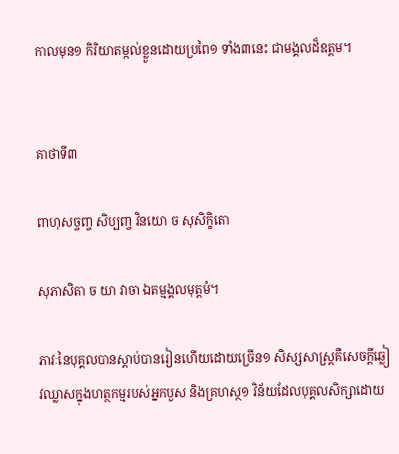កាលមុន១ កិរិយាតម្កល់ខ្លួនដោយប្រពៃ១ ទាំង៣នេះ ជាមង្គលដ៏ឧត្តម។


គាថាទី៣

ពាហុសច្ចញ្ច សិប្បញ្ច វិនយោ ច សុសិក្ខិតោ

សុភាសិតា ច យា វាចា ឯតម្មង្គលមុត្តមំ។

ភាវៈនៃបុគ្គលបានស្តាប់បានរៀនហើយដោយច្រើន១ សិស្សសាស្រ្តគឺសេចក្តីឆ្លៀវឈ្លាសក្នុងហត្ថកម្មរបស់អ្នកបួស និងគ្រហស្ថ១ វិន័យដែលបុគ្គលសិក្សាដោយ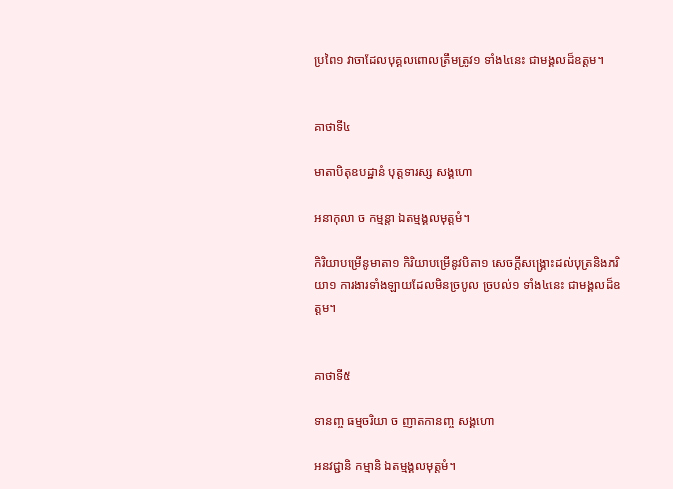ប្រពៃ១ វាចាដែលបុគ្គលពោលត្រឹមត្រូវ១ ទាំង៤នេះ ជាមង្គលដ៏ឧត្តម។


គាថាទី៤

មាតាបិតុឧបដ្ឋានំ បុត្តទារស្ស សង្គហោ

អនាកុលា ច កម្មន្តា ឯតម្មង្គលមុត្តមំ។

កិរិយាបម្រើនូមាតា១ កិរិយាបម្រើនូវបិតា១ សេចក្តីសង្គ្រោះដល់បុត្រនិងភរិយា១ ការងារទាំងឡាយដែលមិនច្របូល ច្របល់១ ទាំង៤នេះ ជាមង្គលដ៏ឧត្តម។


គាថាទី៥

ទានញ្ច ធម្មចរិយា ច ញាតកានញ្ច សង្គហោ

អនវជ្ជានិ កម្មានិ ឯតម្មង្គលមុត្តមំ។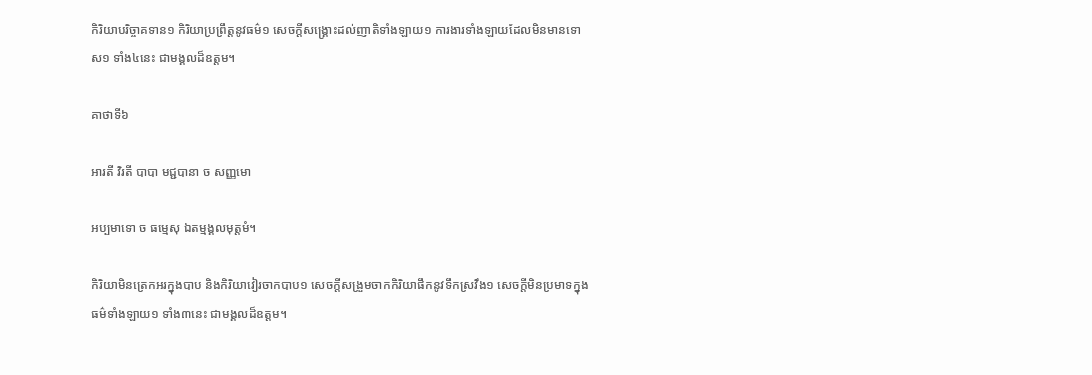កិរិយាបរិច្ចាគទាន១ កិរិយាប្រព្រឹត្តនូវធម៌១ សេចក្តីសង្រ្គោះដល់ញាតិទាំងឡាយ១ ការងារទាំងឡាយដែលមិនមានទោស១ ទាំង៤នេះ ជាមង្គលដ៏ឧត្តម។

គាថាទី៦

អារតី វិរតី បាបា មជ្ជបានា ច សញ្ញមោ

អប្បមាទោ ច ធម្មេសុ ឯតម្មង្គលមុត្តមំ។

កិរិយាមិនត្រេកអរក្នុងបាប និងកិរិយាវៀរចាកបាប១ សេចក្តីសង្រួមចាកកិរិយាផឹកនូវទឹកស្រវឹង១ សេចក្តីមិនប្រមាទក្នុង ធម៌ទាំងឡាយ១ ទាំង៣នេះ ជាមង្គលដ៏ឧត្តម។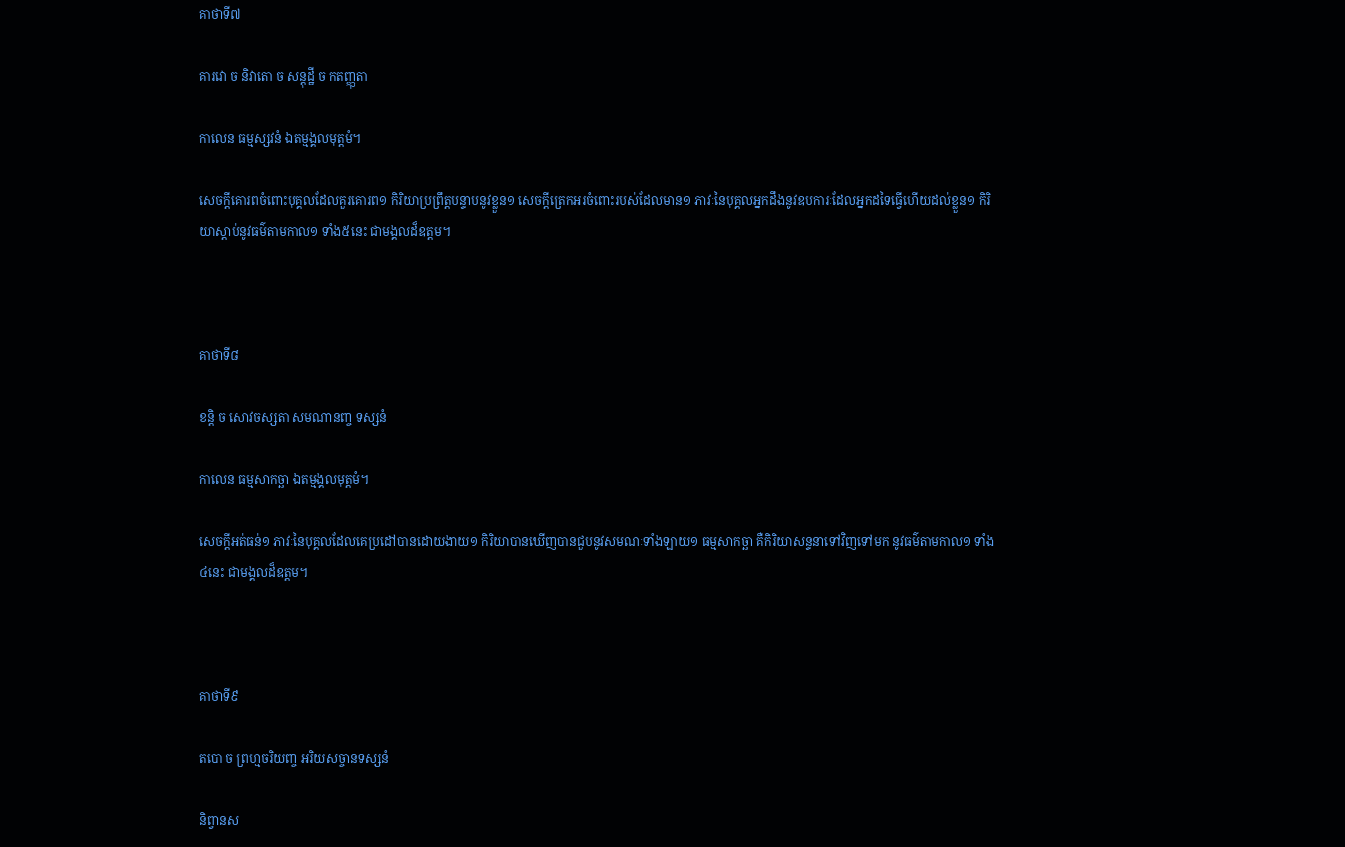គាថាទី៧

គារវោ ច និវាតោ ច សន្តុដ្ឋី ច កតញ្ញុតា

កាលេន ធម្មស្សវនំ ឯតម្មង្គលមុត្តមំ។

សេចក្តីគោរពចំពោះបុគ្គលដែលគួរគោរព១ កិរិយាប្រព្រឹត្តបន្ទាបនូវខ្លួន១ សេចក្តីត្រេកអរចំពោះរបស់ដែលមាន១ ភាវៈនៃបុគ្គលអ្នកដឹងនូវឧបការៈដែលអ្នកដទៃធ្វើហើយដល់ខ្លួន១ កិរិយាស្តាប់នូវធម៌តាមកាល១ ទាំង៥នេះ ជាមង្គលដ៏ឧត្តម។



គាថាទី៨

ខន្តិ ច សោវចស្សតា សមណានញ្ច ទស្សនំ

កាលេន ធម្មសាកច្ឆា ឯតម្មង្គលមុត្តមំ។

សេចក្តីអត់ធន់១ ភាវៈនៃបុគ្គលដែលគេប្រដៅបានដោយងាយ១ កិរិយាបានឃើញបានជួបនូវសមណៈទាំងឡាយ១ ធម្មសាកច្ឆា គឺកិរិយាសន្ទនាទៅវិញទៅមក នូវធម៌តាមកាល១ ទាំង៤នេះ ជាមង្គលដ៏ឧត្តម។



គាថាទី៩

តបោ ច ព្រហ្មចរិយញ្ច អរិយសច្ចានទស្សនំ

និព្វានស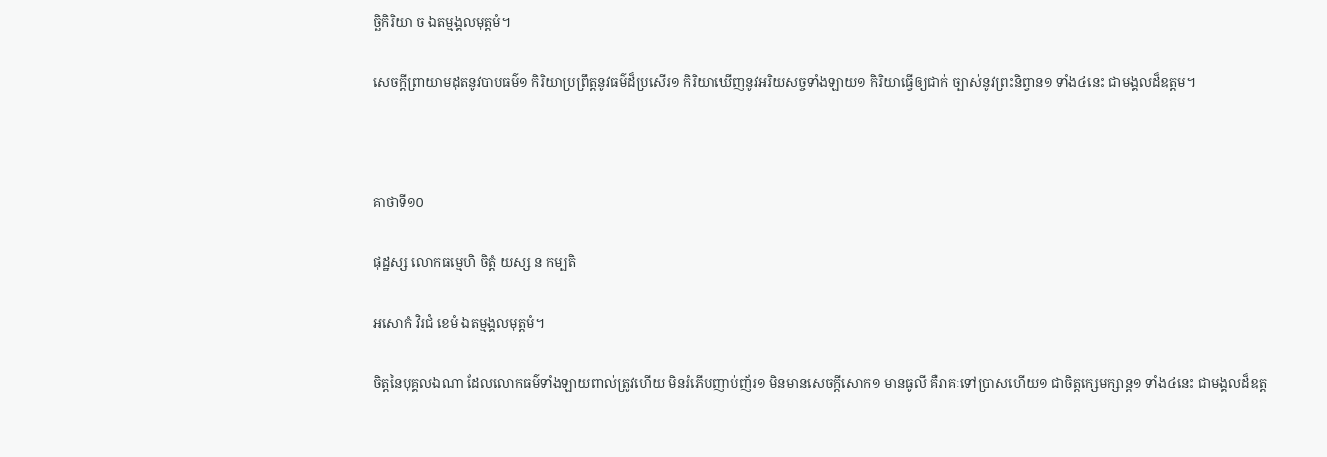ច្ឆិកិរិយា ច ឯតម្មង្គលមុត្តមំ។

សេចក្តីព្រាយាមដុតនូវបាបធម៌១ កិរិយាប្រព្រឹត្តនូវធម៌ដ៏ប្រសើរ១ កិរិយាឃើញនូវអរិយសច្ចទាំងឡាយ១ កិរិយាធ្វើឲ្យជាក់ ច្បាស់នូវព្រះនិព្វាន១ ទាំង៤នេះ ជាមង្គលដ៏ឧត្តម។



គាថាទី១០

ផុដ្ឋស្ស លោកធម្មេហិ ចិត្តំ យស្ស ន កម្បតិ

អសោកំ វិរជំ ខេមំ ឯតម្មង្គលមុត្តមំ។

ចិត្តនៃបុគ្គលឯណា ដែលលោកធម៌ទាំងឡាយពាល់ត្រូវហើយ មិនរំភើបញាប់ញ័រ១ មិនមានសេចក្តីសោក១ មានធូលី គឺរាគៈទៅប្រាសហើយ១ ជាចិត្តក្សេមក្សាន្ត១ ទាំង៤នេះ ជាមង្គលដ៏ឧត្ត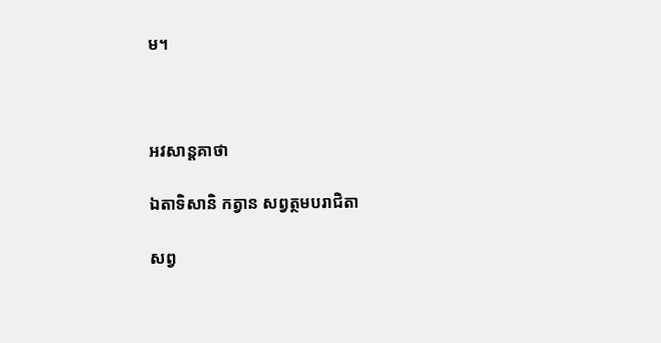ម។



អវសាន្តគាថា

ឯតាទិសានិ កត្វាន សព្វត្ថមបរាជិតា

សព្វ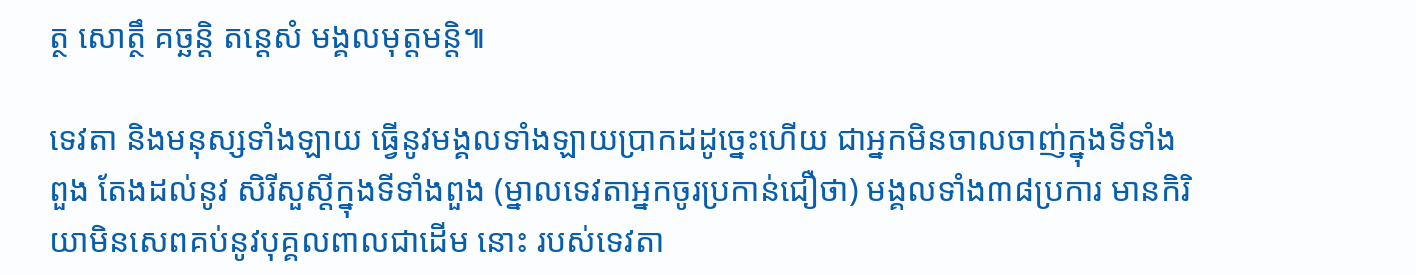ត្ថ សោត្ថឹ គច្ឆន្តិ តន្តេសំ មង្គលមុត្តមន្តិ៕

ទេវតា និងមនុស្សទាំងឡាយ ធ្វើនូវមង្គលទាំងឡាយប្រាកដដូច្នេះហើយ ជាអ្នកមិនចាលចាញ់ក្នុងទីទាំងពួង តែងដល់នូវ សិរីសួស្តីក្នុងទីទាំងពួង (ម្នាលទេវតាអ្នកចូរប្រកាន់ជឿថា) មង្គលទាំង៣៨ប្រការ មានកិរិយាមិនសេពគប់នូវបុគ្គលពាលជាដើម នោះ របស់ទេវតា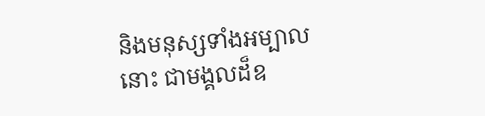និងមនុស្សទាំងអម្បាលនោះ ជាមង្គលដ៏ឧ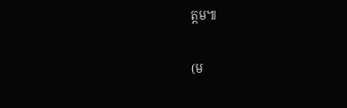ត្តម៕

(ម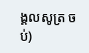ង្គលសូត្រ ចប់)